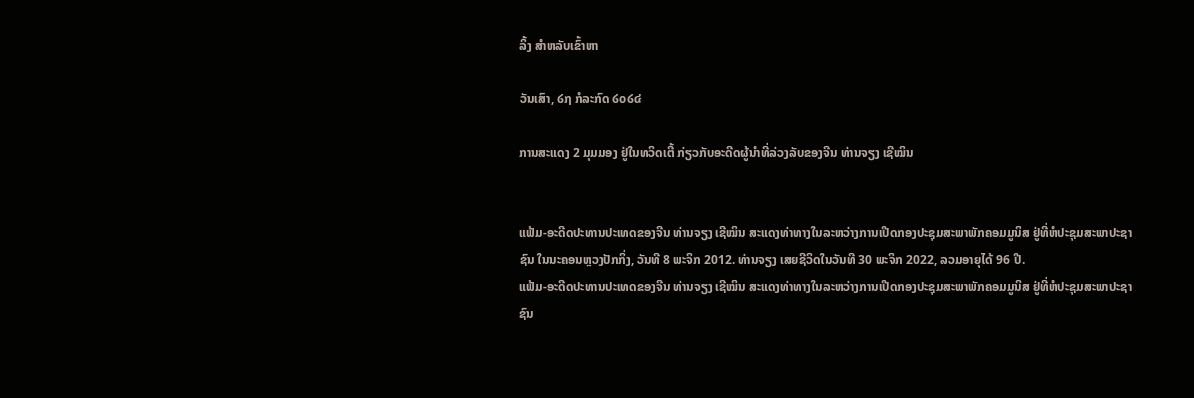ລິ້ງ ສຳຫລັບເຂົ້າຫາ

ວັນເສົາ, ໒໗ ກໍລະກົດ ໒໐໒໔

ການສະແດງ 2 ມຸມມອງ ຢູ່ໃນທວິດເຕີ້ ກ່ຽວກັບອະດີດຜູ້ນໍາທີ່ລ່ວງລັບຂອງຈີນ ທ່ານຈຽງ ເຊີໝິນ


ແຟ້ມ-ອະດີດປະທານປະເທດຂອງຈີນ ທ່ານຈຽງ ເຊີໝິນ ສະແດງທ່າທາງໃນລະຫວ່າງການເປີດກອງປະຊຸມສະພາພັກຄອມມູນິສ ຢູ່ທີ່ຫໍປະຊຸມສະພາປະຊາຊົນ ໃນນະຄອນຫຼວງປັກກິ່ງ, ວັນທີ 8 ພະຈິກ 2012. ທ່ານຈຽງ ເສຍຊີວິດໃນວັນທີ 30 ພະຈິກ 2022, ລວມອາຍຸໄດ້ 96 ປີ.
ແຟ້ມ-ອະດີດປະທານປະເທດຂອງຈີນ ທ່ານຈຽງ ເຊີໝິນ ສະແດງທ່າທາງໃນລະຫວ່າງການເປີດກອງປະຊຸມສະພາພັກຄອມມູນິສ ຢູ່ທີ່ຫໍປະຊຸມສະພາປະຊາຊົນ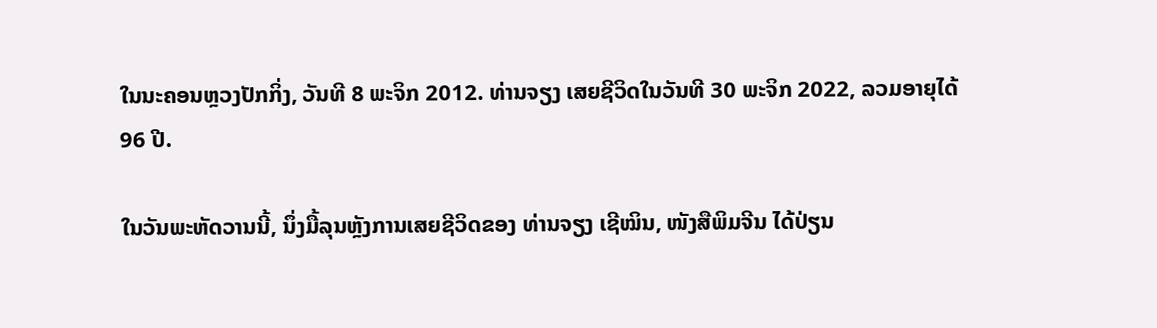ໃນນະຄອນຫຼວງປັກກິ່ງ, ວັນທີ 8 ພະຈິກ 2012. ທ່ານຈຽງ ເສຍຊີວິດໃນວັນທີ 30 ພະຈິກ 2022, ລວມອາຍຸໄດ້ 96 ປີ.

ໃນວັນພະຫັດວານນີ້, ນຶ່ງມື້ລຸນຫຼັງການເສຍຊີວິດຂອງ ທ່ານຈຽງ ເຊີໝິນ, ໜັງສືພິມຈີນ ໄດ້ປ່ຽນ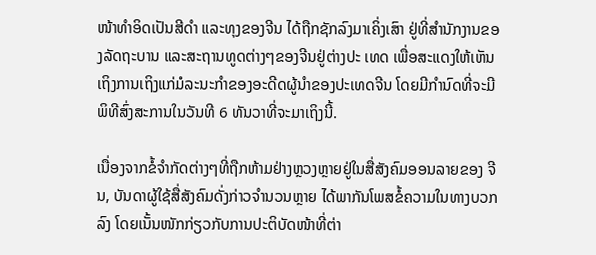ໜ້າທໍາອິດເປັນສີດໍາ ແລະທຸງຂອງຈີນ ໄດ້ຖືກຊັກລົງມາເຄິ່ງເສົາ ຢູ່ທີ່ສໍານັກງານຂອງລັດຖະບານ ແລະສະຖານທູດຕ່າງໆຂອງຈີນຢູ່ຕ່າງປະ ເທດ ເພື່ອສະແດງໃຫ້ເຫັນເຖິງການເຖິງແກ່ມໍລະນະກຳຂອງອະດີດຜູ້ນໍາຂອງປະເທດຈີນ ໂດຍມີກໍານົດທີ່ຈະມີພິທີສົ່ງສະການໃນວັນທີ 6 ທັນວາທີ່ຈະມາເຖິງນີ້.

ເນື່ອງຈາກຂໍ້ຈໍາກັດຕ່າງໆທີ່ຖືກຫ້າມຢ່າງຫຼວງຫຼາຍຢູ່ໃນສື່ສັງຄົມອອນລາຍຂອງ ຈີນ, ບັນດາຜູ້ໃຊ້ສື່ສັງຄົມດັ່ງກ່າວຈໍານວນຫຼາຍ ໄດ້ພາກັນໂພສຂໍ້ຄວາມໃນທາງບວກລົງ ໂດຍເນັ້ນໜັກກ່ຽວກັບການປະຕິບັດໜ້າທີ່ຕ່າ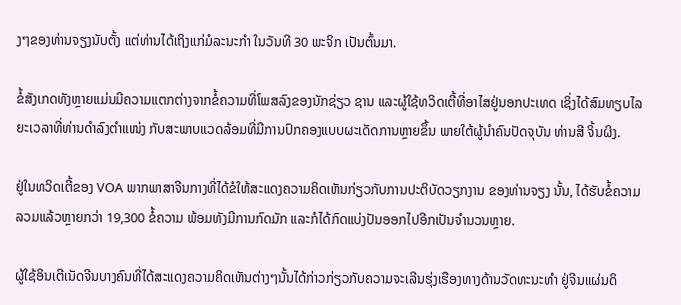ງໆຂອງທ່ານຈຽງນັບຕັ້ງ ແຕ່ທ່ານໄດ້ເຖິງແກ່ມໍລະນະກຳ ໃນວັນທີ 30 ພະຈິກ ເປັນຕົ້ນມາ.

ຂໍ້ສັງເກດທັງຫຼາຍແມ່ນມີຄວາມແຕກຕ່າງຈາກຂໍ້ຄວາມທີ່ໂພສລົງຂອງນັກຊ່ຽວ ຊານ ແລະຜູ້ໃຊ້ທວິດເຕີ້ທີ່ອາໄສຢູ່ນອກປະເທດ ເຊິ່ງໄດ້ສົມທຽບໄລຍະເວລາທີ່ທ່ານດໍາລົງຕໍາແໜ່ງ ກັບສະພາບແວດລ້ອມທີ່ມີການປົກຄອງແບບຜະເດັດການຫຼາຍຂຶ້ນ ພາຍໃຕ້ຜູ້ນໍາຄົນປັດຈຸບັນ ທ່ານສີ ຈິ້ນຜິງ.

ຢູ່ໃນທວິດເຕີ້ຂອງ VOA ພາກພາສາຈີນກາງທີ່ໄດ້ຂໍໃຫ້ສະແດງຄວາມຄິດເຫັນກ່ຽວກັບການປະຕິບັດວຽກງານ ຂອງທ່ານຈຽງ ນັ້ນ, ໄດ້ຮັບຂໍ້ຄວາມລວມແລ້ວຫຼາຍກວ່າ 19,300 ຂໍ້ຄວາມ ພ້ອມທັງມີການກົດມັກ ແລະກໍໄດ້ກົດແບ່ງປັນອອກໄປອີກເປັນຈໍານວນຫຼາຍ.

ຜູ້ໃຊ້ອິນເຕີເນັດຈີນບາງຄົນທີ່ໄດ້ສະແດງຄວາມຄິດເຫັນຕ່າງໆນັ້ນໄດ້ກ່າວກ່ຽວກັບຄວາມຈະເລີນຮຸ່ງເຮືອງທາງດ້ານວັດທະນະທໍາ ຢູ່ຈີນແຜ່ນດິ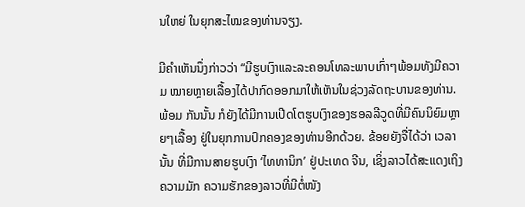ນໃຫຍ່ ໃນຍຸກສະໄໝຂອງທ່ານຈຽງ.

ມີຄໍາເຫັນນຶ່ງກ່າວວ່າ “ມີຮູບເງົາແລະລະຄອນໂທລະພາບເກົ່າໆພ້ອມທັງມີຄວາມ ໝາຍຫຼາຍເລື້ອງໄດ້ປາກົດອອກມາໃຫ້ເຫັນໃນຊ່ວງລັດຖະບານຂອງທ່ານ. ພ້ອມ ກັນນັ້ນ ກໍຍັງໄດ້ມີການເປີດໂຕຮູບເງົາຂອງຮອລລີວູດທີ່ມີຄົນນິຍົມຫຼາຍໆເລື້ອງ ຢູ່ໃນຍຸກການປົກຄອງຂອງທ່ານອີກດ້ວຍ. ຂ້ອຍຍັງຈື່ໄດ້ວ່າ ເວລານັ້ນ ທີ່ມີການສາຍຮູບເງົາ ‘ໄທທານິກ’ ຢູ່ປະເທດ ຈີນ, ເຊິ່ງລາວໄດ້ສະແດງເຖິງຄວາມມັກ ຄວາມຮັກຂອງລາວທີ່ມີຕໍ່ໜັງ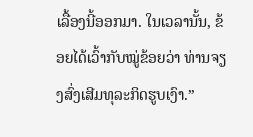ເລື້ອງນີ້ອອກມາ. ໃນເວລານັ້ນ, ຂ້ອຍໄດ້ເວົ້າກັບໝູ່ຂ້ອຍວ່າ ທ່ານຈຽງສົ່ງເສີມທຸລະກິດຮູບເງົາ.”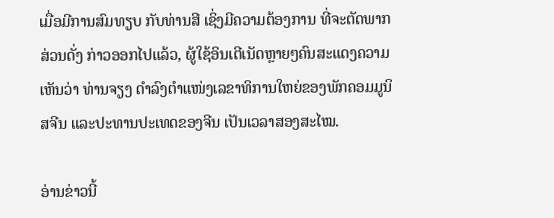ເມື່ອມີການສົມທຽບ ກັບທ່ານສີ ເຊິ່ງມີຄວາມຕ້ອງການ ທີ່ຈະຕັດພາກສ່ວນດັ່ງ ກ່າວອອກໄປແລ້ວ, ຜູ້ໃຊ້ອິນເຕີເນັດຫຼາຍໆຄົນສະແດງຄວາມເຫັນວ່າ ທ່ານຈຽງ ດໍາລົງຕໍາແໜ່ງເລຂາທິການໃຫຍ່ຂອງພັກຄອມມູນິສຈີນ ແລະປະທານປະເທດຂອງຈີນ ເປັນເວລາສອງສະໄໝ.

ອ່ານຂ່າວນີ້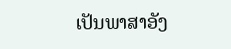ເປັນພາສາອັງ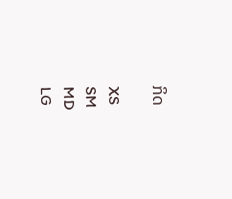ກິດ

XS
SM
MD
LG